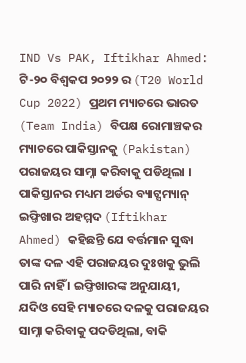IND Vs PAK, Iftikhar Ahmed: ଟି-୨୦ ବିଶ୍ୱକପ ୨୦୨୨ ର (T20 World Cup 2022) ପ୍ରଥମ ମ୍ୟାଚରେ ଭାରତ (Team India) ବିପକ୍ଷ ରୋମାଞ୍ଚକର ମ୍ୟାଚରେ ପାକିସ୍ତାନକୁ (Pakistan) ପରାଜୟର ସାମ୍ନା କରିବାକୁ ପଡିଥିଲା । ପାକିସ୍ତାନର ମଧ୍ୟମ ଅର୍ଡର ବ୍ୟାଟ୍ସମ୍ୟାନ୍ ଇଫ୍ତିଖାର ଅହମ୍ମଦ (Iftikhar Ahmed) କହିଛନ୍ତି ଯେ ବର୍ତ୍ତମାନ ସୁଦ୍ଧା ତାଙ୍କ ଦଳ ଏହି ପରାଜୟର ଦୁଃଖକୁ ଭୁଲି ପାରି ନାହିଁ । ଇଫ୍ତିଖାରଙ୍କ ଅନୁଯାୟୀ, ଯଦିଓ ସେହି ମ୍ୟାଚରେ ଦଳକୁ ପରାଜୟର ସାମ୍ନା କରିବାକୁ ପଦଡିଥିଲା, ବାକି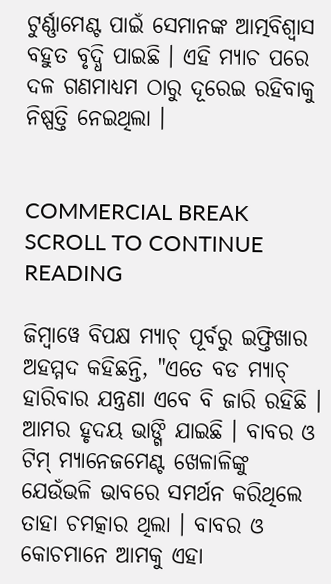ଟୁର୍ଣ୍ଣାମେଣ୍ଟ ପାଇଁ ସେମାନଙ୍କ ଆତ୍ମବିଶ୍ୱାସ ବହୁତ ବୃଦ୍ଧି ପାଇଛି । ଏହି ମ୍ୟାଚ ପରେ ଦଳ ଗଣମାଧ୍ୟମ ଠାରୁ ଦୂରେଇ ରହିବାକୁ ନିଷ୍ପତ୍ତି ନେଇଥିଲା ।


COMMERCIAL BREAK
SCROLL TO CONTINUE READING

ଜିମ୍ବାୱେ ବିପକ୍ଷ ମ୍ୟାଚ୍ ପୂର୍ବରୁ ଇଫ୍ତିଖାର ଅହମ୍ମଦ କହିଛନ୍ତି, "ଏତେ ବଡ ମ୍ୟାଚ୍ ହାରିବାର ଯନ୍ତ୍ରଣା ଏବେ ବି ଜାରି ରହିଛି । ଆମର ହୃଦୟ ଭାଙ୍ଗି ଯାଇଛି । ବାବର ଓ ଟିମ୍ ମ୍ୟାନେଜମେଣ୍ଟ ଖେଳାଳିଙ୍କୁ ଯେଉଁଭଳି ଭାବରେ ସମର୍ଥନ କରିଥିଲେ ତାହା ଚମତ୍କାର ଥିଲା । ବାବର ଓ କୋଚମାନେ ଆମକୁ ଏହା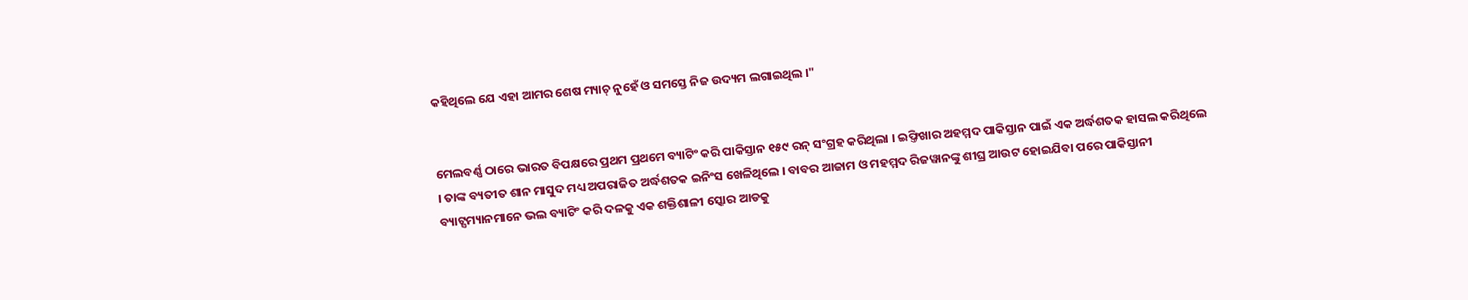କହିଥିଲେ ଯେ ଏହା ଆମର ଶେଷ ମ୍ୟାଚ୍ ନୁହେଁ ଓ ସମସ୍ତେ ନିଜ ଉଦ୍ୟମ ଲଗାଇଥିଲ ।"


ମେଲବର୍ଣ୍ଣ ଠାରେ ଭାରତ ବିପକ୍ଷରେ ପ୍ରଥମ ପ୍ରଥମେ ବ୍ୟାଟିଂ କରି ପାକିସ୍ତାନ ୧୫୯ ରନ୍ ସଂଗ୍ରହ କରିଥିଲା । ଇଫ୍ତିଖାର ଅହମ୍ମଦ ପାକିସ୍ତାନ ପାଇଁ ଏକ ଅର୍ଦ୍ଧଶତକ ହାସଲ କରିଥିଲେ । ତାଙ୍କ ବ୍ୟତୀତ ଶାନ ମାସୁଦ ମଧ୍ୟ ଅପରାଜିତ ଅର୍ଦ୍ଧଶତକ ଇନିଂସ ଖେଳିଥିଲେ । ବାବର ଆଜାମ ଓ ମହମ୍ମଦ ରିଜୱାନଙ୍କୁ ଶୀଘ୍ର ଆଉଟ ହୋଇଯିବା ପରେ ପାକିସ୍ତାନୀ ବ୍ୟାଟ୍ସମ୍ୟାନମାନେ ଭଲ ବ୍ୟାଟିଂ କରି ଦଳକୁ ଏକ ଶକ୍ତିଶାଳୀ ସ୍କୋର ଆଡକୁ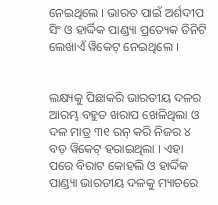ନେଇଥିଲେ । ଭାରତ ପାଇଁ ଅର୍ଶଦୀପ ସିଂ ଓ ହାର୍ଦ୍ଦିକ ପାଣ୍ଡ୍ୟା ପ୍ରତ୍ୟେକ ତିନିଟି ଲେଖାଏଁ ୱିକେଟ୍ ନେଇଥିଲେ ।


ଲକ୍ଷ୍ୟକୁ ପିଛାକରି ଭାରତୀୟ ଦଳର ଆରମ୍ଭ ବହୁତ ଖରାପ ଖେଳିଥିଲା ଓ ଦଳ ମାତ୍ର ୩୧ ରନ୍ କରି ନିଜର ୪ ବଡ଼ ୱିକେଟ୍ ହରାଇଥିଲା । ଏହା ପରେ ବିରାଟ କୋହଲି ଓ ହାର୍ଦ୍ଦିକ ପାଣ୍ଡ୍ୟା ଭାରତୀୟ ଦଳକୁ ମ୍ୟାଚରେ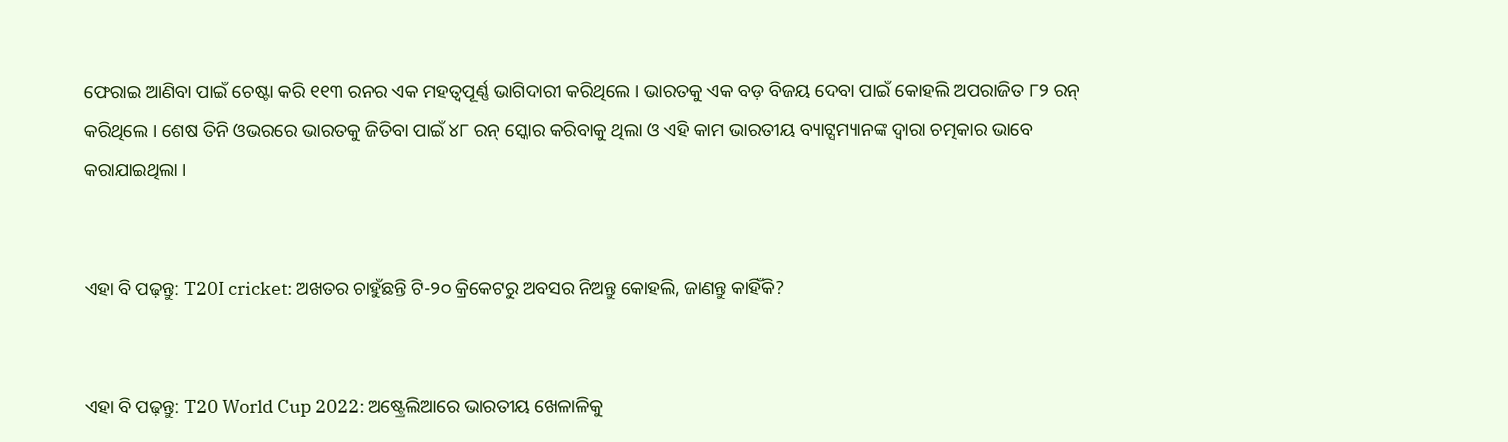ଫେରାଇ ଆଣିବା ପାଇଁ ଚେଷ୍ଟା କରି ୧୧୩ ରନର ଏକ ମହତ୍ୱପୂର୍ଣ୍ଣ ଭାଗିଦାରୀ କରିଥିଲେ । ଭାରତକୁ ଏକ ବଡ଼ ବିଜୟ ଦେବା ପାଇଁ କୋହଲି ଅପରାଜିତ ୮୨ ରନ୍ କରିଥିଲେ । ଶେଷ ତିନି ଓଭରରେ ଭାରତକୁ ଜିତିବା ପାଇଁ ୪୮ ରନ୍ ସ୍କୋର କରିବାକୁ ଥିଲା ଓ ଏହି କାମ ଭାରତୀୟ ବ୍ୟାଟ୍ସମ୍ୟାନଙ୍କ ଦ୍ୱାରା ଚତ୍ମକାର ଭାବେ କରାଯାଇଥିଲା ।


ଏହା ବି ପଢ଼ନ୍ତୁ: T20I cricket: ଅଖତର ଚାହୁଁଛନ୍ତି ଟି-୨୦ କ୍ରିକେଟରୁ ଅବସର ନିଅନ୍ତୁ କୋହଲି, ଜାଣନ୍ତୁ କାହିଁକି?


ଏହା ବି ପଢ଼ନ୍ତୁ: T20 World Cup 2022: ଅଷ୍ଟ୍ରେଲିଆରେ ଭାରତୀୟ ଖେଳାଳିକୁ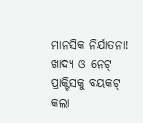ମାନସିକ ନିର୍ଯାତନା! ଖାଦ୍ୟ ଓ ନେଟ୍ ପ୍ରାକ୍ଟିସକୁ ବୟକଟ୍ କଲା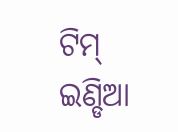ଟିମ୍ ଇଣ୍ଡିଆ